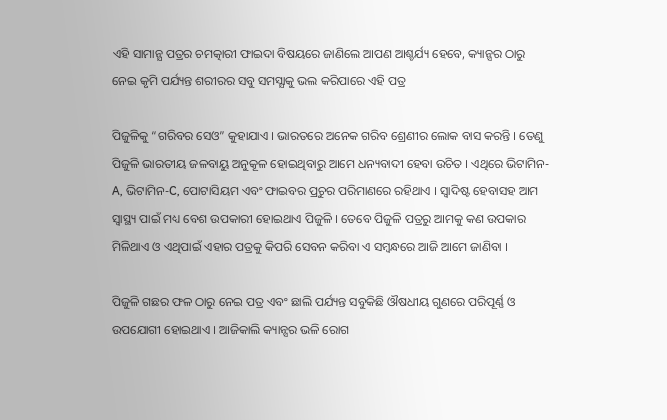ଏହି ସାମାନ୍ଯ ପତ୍ରର ଚମତ୍କାରୀ ଫାଇଦା ବିଷୟରେ ଜାଣିଲେ ଆପଣ ଆଶ୍ଚର୍ଯ୍ୟ ହେବେ, କ୍ୟାନ୍ସର ଠାରୁ ନେଇ କୃମି ପର୍ଯ୍ୟନ୍ତ ଶରୀରର ସବୁ ସମସ୍ଯାକୁ ଭଲ କରିପାରେ ଏହି ପତ୍ର

ପିଜୁଳିକୁ “ଗରିବର ସେଓ” କୁହାଯାଏ । ଭାରତରେ ଅନେକ ଗରିବ ଶ୍ରେଣୀର ଲୋକ ବାସ କରନ୍ତି । ତେଣୁ ପିଜୁଳି ଭାରତୀୟ ଜଳବାୟୁ ଅନୁକୂଳ ହୋଇଥିବାରୁ ଆମେ ଧନ୍ୟବାଦୀ ହେବା ଉଚିତ । ଏଥିରେ ଭିଟାମିନ-A, ଭିଟାମିନ-C, ପୋଟାସିୟମ ଏବଂ ଫାଇବର ପ୍ରଚୁର ପରିମାଣରେ ରହିଥାଏ । ସ୍ଵାଦିଷ୍ଟ ହେବାସହ ଆମ ସ୍ୱାସ୍ଥ୍ୟ ପାଇଁ ମଧ୍ୟ ବେଶ ଉପକାରୀ ହୋଇଥାଏ ପିଜୁଳି । ତେବେ ପିଜୁଳି ପତ୍ରରୁ ଆମକୁ କଣ ଉପକାର ମିଳିଥାଏ ଓ ଏଥିପାଇଁ ଏହାର ପତ୍ରକୁ କିପରି ସେବନ କରିବା ଏ ସମ୍ବନ୍ଧରେ ଆଜି ଆମେ ଜାଣିବା ।

ପିଜୁଳି ଗଛର ଫଳ ଠାରୁ ନେଇ ପତ୍ର ଏବଂ ଛାଲି ପର୍ଯ୍ୟନ୍ତ ସବୁକିଛି ଔଷଧୀୟ ଗୁଣରେ ପରିପୂର୍ଣ୍ଣ ଓ ଉପଯୋଗୀ ହୋଇଥାଏ । ଆଜିକାଲି କ୍ୟାନ୍ସର ଭଳି ରୋଗ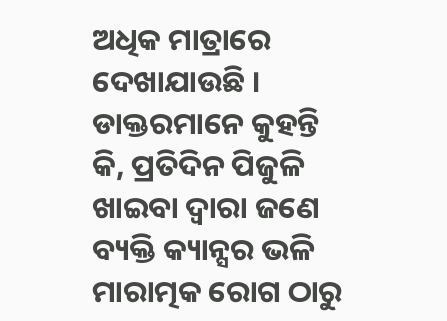ଅଧିକ ମାତ୍ରାରେ ଦେଖାଯାଉଛି । ଡାକ୍ତରମାନେ କୁହନ୍ତି କି, ପ୍ରତିଦିନ ପିଜୁଳି ଖାଇବା ଦ୍ଵାରା ଜଣେ ବ୍ୟକ୍ତି କ୍ୟାନ୍ସର ଭଳି ମାରାତ୍ମକ ରୋଗ ଠାରୁ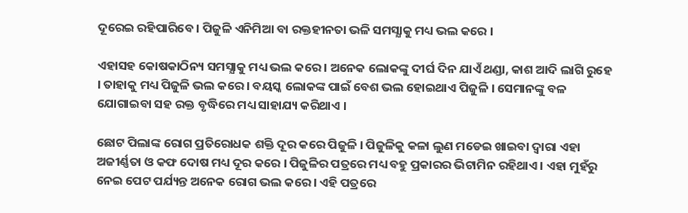ଦୂରେଇ ରହିପାରିବେ । ପିଜୁଳି ଏନିମିଆ ବା ରକ୍ତହୀନତା ଭଳି ସମସ୍ଯାକୁ ମଧ୍ୟ ଭଲ କରେ ।

ଏହାସହ କୋଷକାଠିନ୍ୟ ସମସ୍ଯାକୁ ମଧ୍ୟ ଭଲ କରେ । ଅନେକ ଲୋକଙ୍କୁ ଦୀର୍ଘ ଦିନ ଯାଏଁ ଥଣ୍ଡା, କାଶ ଆଦି ଲାଗି ରୁହେ । ତାହାକୁ ମଧ୍ୟ ପିଜୁଳି ଭଲ କରେ । ବୟସ୍କ ଲୋକଙ୍କ ପାଇଁ ବେଶ ଭଲ ହୋଇଥାଏ ପିଜୁଳି । ସେମାନଙ୍କୁ ବଳ ଯୋଗାଇବା ସହ ରକ୍ତ ବୃଦ୍ଧିରେ ମଧ୍ୟ ସାହାଯ୍ୟ କରିଥାଏ ।

ଛୋଟ ପିଲାଙ୍କ ରୋଗ ପ୍ରତିରୋଧକ ଶକ୍ତି ଦୂର କରେ ପିଜୁଳି । ପିଜୁଳିକୁ କଳା ଲୁଣ ମଡେଇ ଖାଇବା ଦ୍ଵାରା ଏହା ଅଜୀର୍ଣ୍ଣତା ଓ କଫ ଦୋଷ ମଧ୍ୟ ଦୂର କରେ । ପିଜୁଳିର ପତ୍ରରେ ମଧ୍ୟ ବହୁ ପ୍ରକାରର ଭିଟାମିନ ରହିଥାଏ । ଏହା ମୁହଁରୁ ନେଇ ପେଟ ପର୍ଯ୍ୟନ୍ତ ଅନେକ ରୋଗ ଭଲ କରେ । ଏହି ପତ୍ରରେ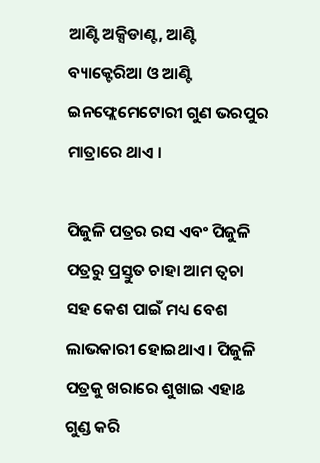ଆଣ୍ଟି ଅକ୍ସିଡାଣ୍ଟ, ଆଣ୍ଟି ବ୍ୟାକ୍ଟେରିଆ ଓ ଆଣ୍ଟି ଇନଫ୍ଲେମେଟୋରୀ ଗୁଣ ଭରପୁର ମାତ୍ରାରେ ଥାଏ ।

ପିଜୁଳି ପତ୍ରର ରସ ଏବଂ ପିଜୁଳି ପତ୍ରରୁ ପ୍ରସ୍ତୁତ ଚାହା ଆମ ତ୍ଵଚା ସହ କେଶ ପାଇଁ ମଧ୍ୟ ବେଶ ଲାଭକାରୀ ହୋଇଥାଏ । ପିଜୁଳି ପତ୍ରକୁ ଖରାରେ ଶୁଖାଇ ଏହାଌ ଗୁଣ୍ଡ କରି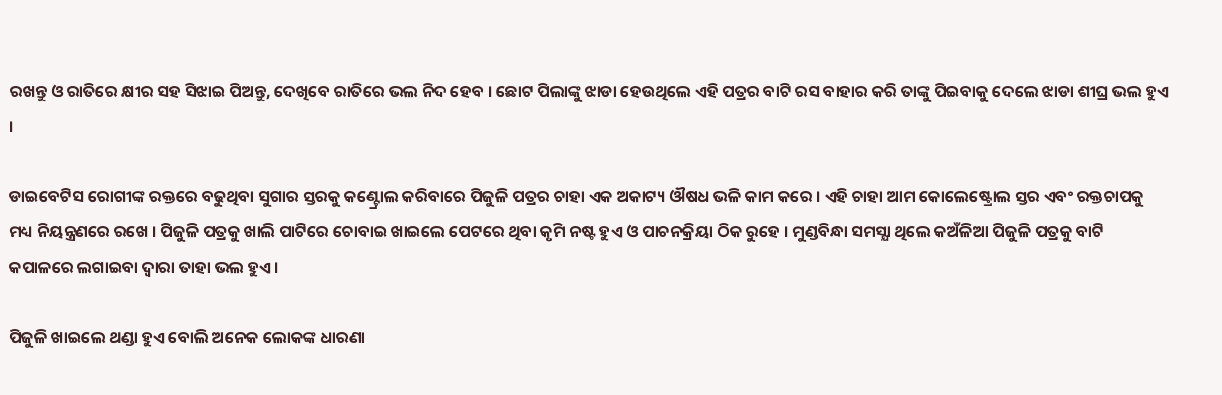ରଖନ୍ତୁ ଓ ରାତିରେ କ୍ଷୀର ସହ ସିଝାଇ ପିଅନ୍ତୁ, ଦେଖିବେ ରାତିରେ ଭଲ ନିଦ ହେବ । ଛୋଟ ପିଲାଙ୍କୁ ଝାଡା ହେଉଥିଲେ ଏହି ପତ୍ରର ବାଟି ରସ ବାହାର କରି ତାଙ୍କୁ ପିଇବାକୁ ଦେଲେ ଝାଡା ଶୀଘ୍ର ଭଲ ହୁଏ ।

ଡାଇବେଟିସ ରୋଗୀଙ୍କ ରକ୍ତରେ ବଢୁଥିବା ସୁଗାର ସ୍ତରକୁ କଣ୍ଟ୍ରୋଲ କରିବାରେ ପିଜୁଳି ପତ୍ରର ଚାହା ଏକ ଅକାଟ୍ୟ ଔଷଧ ଭଳି କାମ କରେ । ଏହି ଚାହା ଆମ କୋଲେଷ୍ଟ୍ରୋଲ ସ୍ତର ଏବଂ ରକ୍ତଚାପକୁ ମଧ୍ୟ ନିୟନ୍ତ୍ରଣରେ ରଖେ । ପିଜୁଳି ପତ୍ରକୁ ଖାଲି ପାଟିରେ ଚୋବାଇ ଖାଇଲେ ପେଟରେ ଥିବା କୃମି ନଷ୍ଟ ହୁଏ ଓ ପାଚନକ୍ରିୟା ଠିକ ରୁହେ । ମୁଣ୍ଡବିନ୍ଧା ସମସ୍ଯା ଥିଲେ କଅଁଳିଆ ପିଜୁଳି ପତ୍ରକୁ ବାଟି କପାଳରେ ଲଗାଇବା ଦ୍ଵାରା ତାହା ଭଲ ହୁଏ ।

ପିଜୁଳି ଖାଇଲେ ଥଣ୍ଡା ହୁଏ ବୋଲି ଅନେକ ଲୋକଙ୍କ ଧାରଣା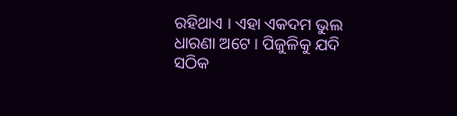ରହିଥାଏ । ଏହା ଏକଦମ ଭୁଲ ଧାରଣା ଅଟେ । ପିଜୁଳିକୁ ଯଦି ସଠିକ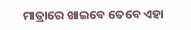ମାତ୍ରାରେ ଖାଇବେ ତେବେ ଏହା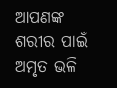ଆପଣଙ୍କ ଶରୀର ପାଇଁ ଅମୃତ ଭଳି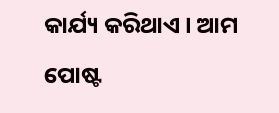କାର୍ଯ୍ୟ କରିଥାଏ । ଆମ ପୋଷ୍ଟ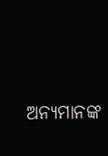ଅନ୍ୟମାନଙ୍କ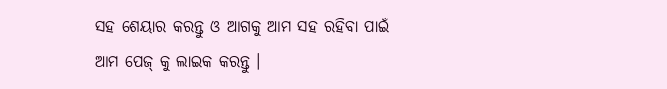ସହ ଶେୟାର କରନ୍ତୁ ଓ ଆଗକୁ ଆମ ସହ ରହିବା ପାଇଁ ଆମ ପେଜ୍ କୁ ଲାଇକ କରନ୍ତୁ ।